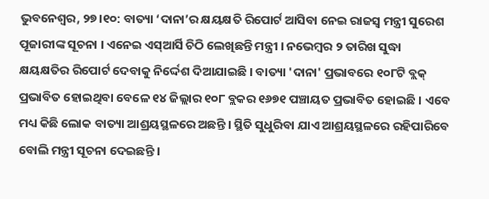ଭୁବନେଶ୍ୱର, ୨୭।୧୦: ବାତ୍ୟା ‘ଦାନା’ର କ୍ଷୟକ୍ଷତି ରିପୋର୍ଟ ଆସିବା ନେଇ ରାଜସ୍ୱ ମନ୍ତ୍ରୀ ସୁରେଶ ପୂଜାରୀଙ୍କ ସୂଚନା । ଏନେଇ ଏସ୍ଆର୍ସି ଚିଠି ଲେଖିଛନ୍ତି ମନ୍ତ୍ରୀ । ନଭେମ୍ବର ୨ ତାରିଖ ସୁଦ୍ଧା କ୍ଷୟକ୍ଷତିର ରିପୋର୍ଟ ଦେବାକୁ ନିର୍ଦ୍ଦେଶ ଦିଆଯାଇଛି । ବାତ୍ୟା 'ଦାନା' ପ୍ରଭାବରେ ୧୦୮ଟି ବ୍ଲକ୍ ପ୍ରଭାବିତ ହୋଇଥିବା ବେଳେ ୧୪ ଜିଲ୍ଲାର ୧୦୮ ବ୍ଲକର ୧୬୭୧ ପଞ୍ଚାୟତ ପ୍ରଭାବିତ ହୋଇଛି । ଏବେ ମଧ୍ୟ କିଛି ଲୋକ ବାତ୍ୟା ଆଶ୍ରୟସ୍ଥଳରେ ଅଛନ୍ତି । ସ୍ଥିତି ସୁଧୁରିବା ଯାଏ ଆଶ୍ରୟସ୍ଥଳରେ ରହିପାରିବେ ବୋଲି ମନ୍ତ୍ରୀ ସୂଚନା ଦେଇଛନ୍ତି ।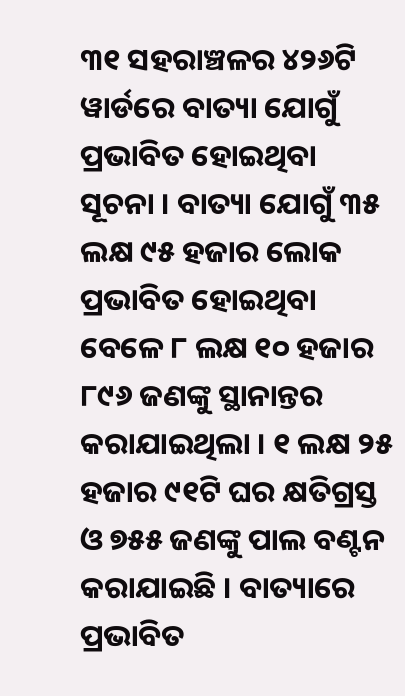୩୧ ସହରାଞ୍ଚଳର ୪୨୬ଟି ୱାର୍ଡରେ ବାତ୍ୟା ଯୋଗୁଁ ପ୍ରଭାବିତ ହୋଇଥିବା ସୂଚନା । ବାତ୍ୟା ଯୋଗୁଁ ୩୫ ଲକ୍ଷ ୯୫ ହଜାର ଲୋକ ପ୍ରଭାବିତ ହୋଇଥିବା ବେଳେ ୮ ଲକ୍ଷ ୧୦ ହଜାର ୮୯୬ ଜଣଙ୍କୁ ସ୍ଥାନାନ୍ତର କରାଯାଇଥିଲା । ୧ ଲକ୍ଷ ୨୫ ହଜାର ୯୧ଟି ଘର କ୍ଷତିଗ୍ରସ୍ତ ଓ ୭୫୫ ଜଣଙ୍କୁ ପାଲ ବଣ୍ଟନ କରାଯାଇଛି । ବାତ୍ୟାରେ ପ୍ରଭାବିତ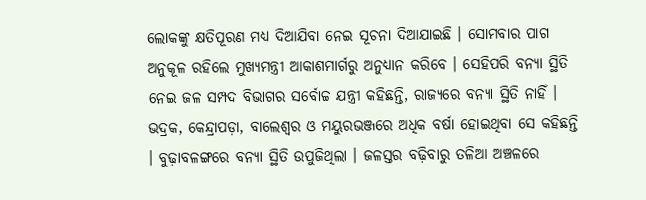ଲୋକଙ୍କୁ କ୍ଷତିପୂରଣ ମଧ୍ୟ ଦିଆଯିବା ନେଇ ସୂଚନା ଦିଆଯାଇଛି । ସୋମବାର ପାଗ ଅନୁକୂଳ ରହିଲେ ମୁଖ୍ୟମନ୍ତ୍ରୀ ଆକାଶମାର୍ଗରୁ ଅନୁଧ୍ୟାନ କରିବେ । ସେହିପରି ବନ୍ୟା ସ୍ଥିତି ନେଇ ଜଳ ସମ୍ପଦ ବିଭାଗର ସର୍ବୋଚ୍ଚ ଯନ୍ତ୍ରୀ କହିଛନ୍ତି, ରାଜ୍ୟରେ ବନ୍ୟା ସ୍ଥିତି ନାହିଁ । ଭଦ୍ରକ, କେନ୍ଦ୍ରାପଡ଼ା, ବାଲେଶ୍ଵର ଓ ମୟୁରଭଞ୍ଜରେ ଅଧିକ ବର୍ଷା ହୋଇଥିବା ସେ କହିଛନ୍ତି । ବୁଢ଼ାବଳଙ୍ଗରେ ବନ୍ୟା ସ୍ଥିତି ଉପୁଜିଥିଲା । ଜଳସ୍ତର ବଢ଼ିବାରୁ ତଳିଆ ଅଞ୍ଚଳରେ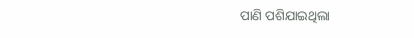ପାଣି ପଶିଯାଇଥିଲା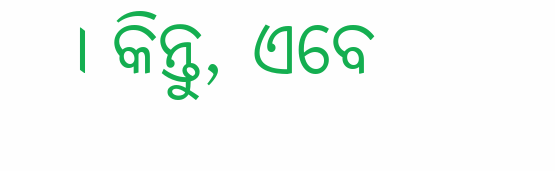। କିନ୍ତୁ, ଏବେ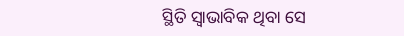ସ୍ଥିତି ସ୍ୱାଭାବିକ ଥିବା ସେ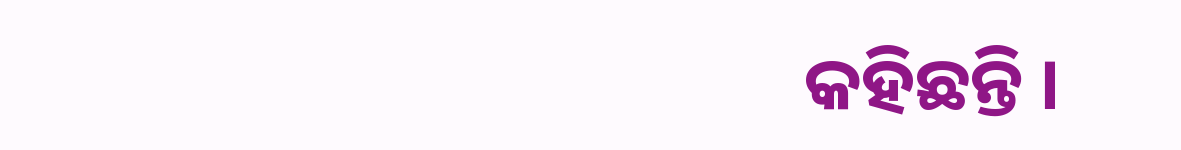କହିଛନ୍ତି ।